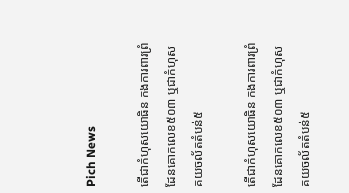Pich News

តើជាកំហុសយោធិន កងការពារព្រំដែនគោកលេខ៥០៣ ឬជាកំហុសគយចល័តតំបន់៥

តើជាកំហុសយោធិន កងការពារព្រំដែនគោកលេខ៥០៣ ឬជាកំហុសគយចល័តតំបន់៥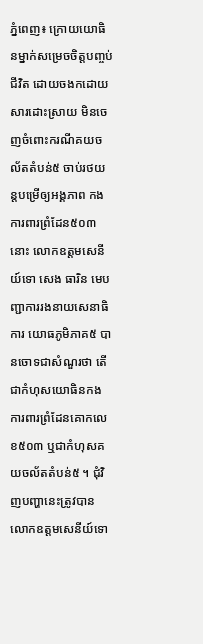ភ្នំពេញ៖ ក្រោយយោធិនម្នាក់សម្រេចចិត្តបញ្ចប់ជីវិត ដោយចងកដោយសារដោះស្រាយ មិនចេញចំពោះករណីគយចល័តតំបន់៥ ចាប់រថយន្តបម្រើឲ្យអង្គភាព កងការពារព្រំដែន៥០៣នោះ លោកឧត្តមសេនីយ៍ទោ សេង ធារិន មេបញ្ជាការរងនាយសេនាធិការ យោធភូមិភាគ៥ បានចោទជាសំណួរថា តើជាកំហុសយោធិនកង ការពារព្រំដែនគោកលេខ៥០៣ ឬជាកំហុសគយចល័តតំបន់៥ ។ ជុំវិញបញ្ហានេះត្រូវបានលោកឧត្តមសេនីយ៍ទោ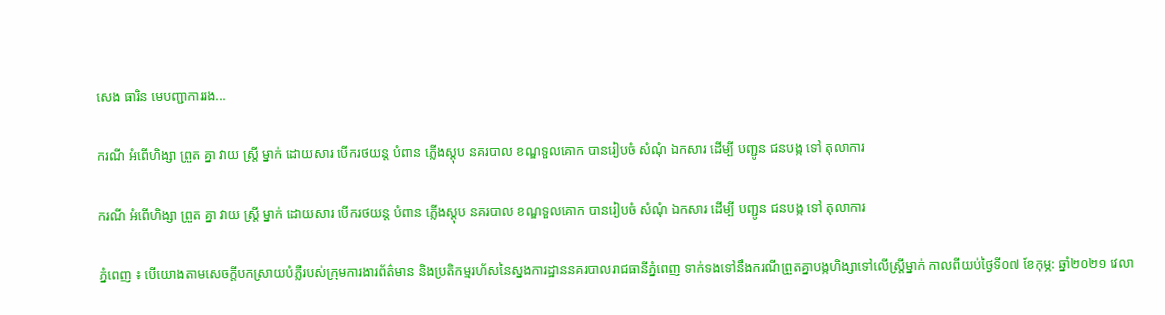សេង ធារិន មេបញ្ជាការរង...

ករណី អំពើហិង្សា ព្រួត គ្នា វាយ ស្ត្រី ម្នាក់ ដោយសារ បើករថយន្ត បំពាន ភ្លើងស្តុប នគរបាល ខណ្ឌទួលគោក បានរៀបចំ សំណុំ ឯកសារ ដើម្បី បញ្ជូន ជនបង្ក ទៅ តុលាការ

ករណី អំពើហិង្សា ព្រួត គ្នា វាយ ស្ត្រី ម្នាក់ ដោយសារ បើករថយន្ត បំពាន ភ្លើងស្តុប នគរបាល ខណ្ឌទួលគោក បានរៀបចំ សំណុំ ឯកសារ ដើម្បី បញ្ជូន ជនបង្ក ទៅ តុលាការ

ភ្នំពេញ ៖ បើយោងតាមសេចក្តីបកស្រាយបំភ្លឺរបស់ក្រុមការងារព័ត៌មាន និងប្រតិកម្មរហ័សនៃស្នងការដ្ឋាននគរបាលរាជធានីភ្នំពេញ ទាក់ទងទៅនឹងករណីព្រួតគ្នាបង្កហិង្សាទៅលេីស្ត្រីម្នាក់ កាលពីយប់ថ្ងៃទី០៧ ខែកុម្ភ: ឆ្នាំ២០២១ វេលា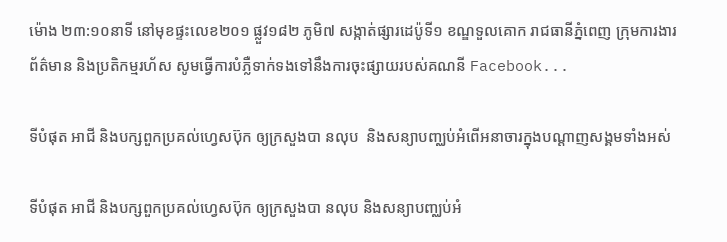ម៉ោង ២៣:១០នាទី នៅមុខផ្ទះលេខ២០១ ផ្លួវ១៨២ ភូមិ៧ សង្កាត់ផ្សារដេប៉ូទី១ ខណ្ឌទួលគោក រាជធានីភ្នំពេញ ក្រុមការងារព័ត៌មាន និងប្រតិកម្មរហ័ស សូមធ្វើការបំភ្លឺទាក់ទងទៅនឹងការចុះផ្សាយរបស់គណនី Facebook...

ទីបំផុត អាជី និងបក្សពួកប្រគល់ហ្វេសប៊ុក ឲ្យក្រសួងបា នលុប  និងសន្យាបញ្ឈប់អំពើអនាចារក្នុងបណ្តាញសង្គមទាំងអស់

ទីបំផុត អាជី និងបក្សពួកប្រគល់ហ្វេសប៊ុក ឲ្យក្រសួងបា នលុប និងសន្យាបញ្ឈប់អំ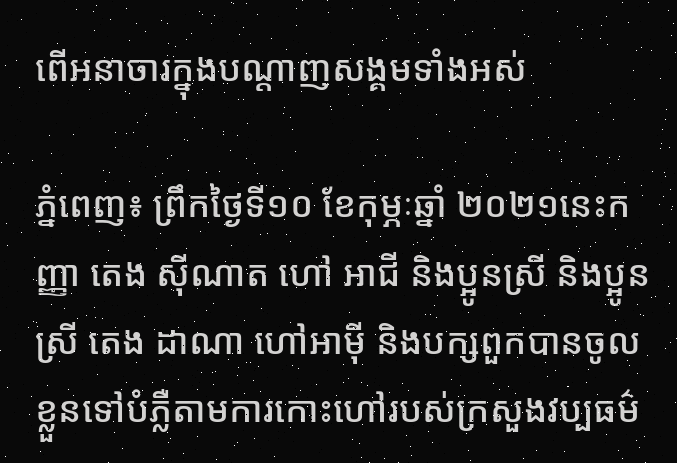ពើអនាចារក្នុងបណ្តាញសង្គមទាំងអស់

ភ្នំពេញ៖ ព្រឹកថ្ងៃទី១០ ខែកុម្ភៈឆ្នាំ ២០២១នេះកញ្ញា តេង ស៊ីណាត ហៅ អាជី និងប្អូនស្រី និងប្អូនស្រី តេង ដាណា ហៅអាម៉ី និងបក្សពួកបានចូលខ្លួនទៅបំភ្លឺតាមការកោះហៅរបស់ក្រសួងវប្បធម៌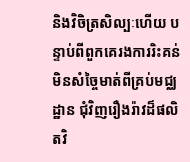និងវិចិត្រសិល្បៈហើយ បន្ទាប់ពីពួកគេរងការរិះគន់មិនសំច្ចៃមាត់ពីគ្រប់មជ្ឈដ្ឋាន ជុំវិញរឿងរ៉ាវដ៏ផលិតវិ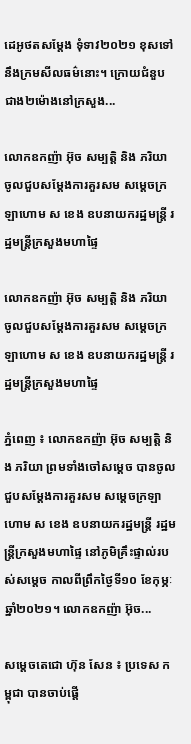ដេអូថតសម្តែង ទុំទាវ២០២១ ខុសទៅនឹងក្រមសីលធម៌នោះ។ ក្រោយជំនួបជាង២ម៉ោងនៅក្រសួង...

លោកឧកញ៉ា អ៊ុច សម្បត្តិ និង ភរិយា ចូលជួបសម្តែងការគួរសម សម្ដេចក្រឡាហោម ស ខេង ឧបនាយករដ្ឋមន្ត្រី រដ្ឋមន្ត្រីក្រសួងមហាផ្ទៃ

លោកឧកញ៉ា អ៊ុច សម្បត្តិ និង ភរិយា ចូលជួបសម្តែងការគួរសម សម្ដេចក្រឡាហោម ស ខេង ឧបនាយករដ្ឋមន្ត្រី រដ្ឋមន្ត្រីក្រសួងមហាផ្ទៃ

ភ្នំពេញ ៖ លោកឧកញ៉ា អ៊ុច សម្បត្តិ និង ភរិយា ព្រមទាំងចៅសម្តេច បានចូលជួបសម្តែងការគួរសម សម្ដេចក្រឡាហោម ស ខេង ឧបនាយករដ្ឋមន្ត្រី រដ្ឋមន្ត្រីក្រសួងមហាផ្ទៃ នៅភូមិគ្រឹះផ្ទាល់របស់សម្តេច កាលពីព្រឹកថ្ងៃទី១០ ខែកុម្ភៈ ឆ្នាំ២០២១។ លោកឧកញ៉ា អ៊ុច...

សម្តេចតេជោ ហ៊ុន សែន ៖ ប្រទេស កម្ពុជា បានចាប់ផ្តើ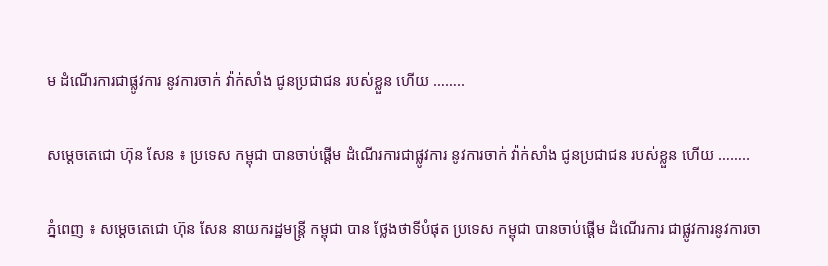ម ដំណើរការជាផ្លូវការ នូវការចាក់ វ៉ាក់សាំង ជូនប្រជាជន របស់ខ្លួន ហើយ ……..

សម្តេចតេជោ ហ៊ុន សែន ៖ ប្រទេស កម្ពុជា បានចាប់ផ្តើម ដំណើរការជាផ្លូវការ នូវការចាក់ វ៉ាក់សាំង ជូនប្រជាជន របស់ខ្លួន ហើយ ……..

ភ្នំពេញ ៖ សម្តេចតេជោ ហ៊ុន សែន នាយករដ្ឋមន្ត្រី កម្ពុជា បាន ថ្លែងថាទីបំផុត ប្រទេស កម្ពុជា បានចាប់ផ្តើម ដំណើរការ ជាផ្លូវការនូវការចា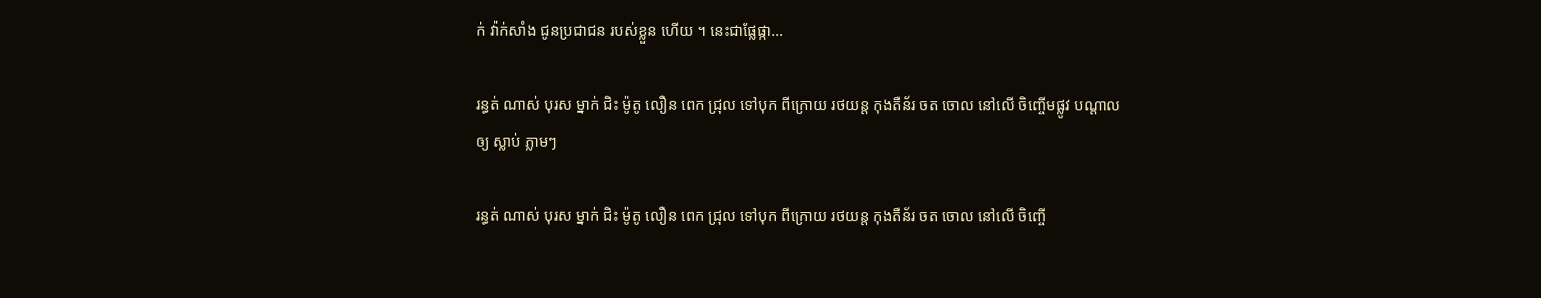ក់ វ៉ាក់សាំង ជូនប្រជាជន របស់ខ្លួន ហើយ ។ នេះជាផ្លែផ្កា...

រន្ធត់ ណាស់ បុរស ម្នាក់ ជិះ ម៉ូតូ លឿន ពេក ជ្រុល ទៅបុក ពីក្រោយ រថយន្ត កុងតឺន័រ ចត ចោល នៅលើ ចិញ្ចើមផ្លូវ បណ្តាល ឲ្យ ស្លាប់ ភ្លាមៗ

រន្ធត់ ណាស់ បុរស ម្នាក់ ជិះ ម៉ូតូ លឿន ពេក ជ្រុល ទៅបុក ពីក្រោយ រថយន្ត កុងតឺន័រ ចត ចោល នៅលើ ចិញ្ចើ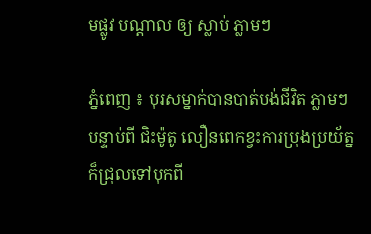មផ្លូវ បណ្តាល ឲ្យ ស្លាប់ ភ្លាមៗ

ភ្នំពេញ ៖ បុរសម្នាក់បានបាត់បង់ជីវិត ភ្លាមៗ បន្ទាប់ពី ជិះម៉ូតូ លឿនពេកខ្វះការប្រុងប្រយ័ត្ន ក៏ជ្រុលទៅបុកពី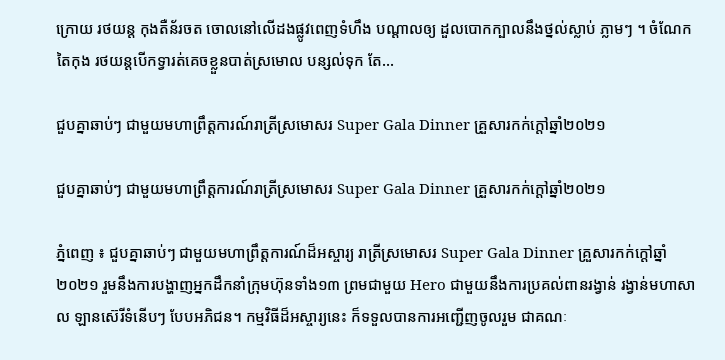ក្រោយ រថយន្ត កុងតឺន័រចត ចោលនៅលើដងផ្លូវពេញទំហឹង បណ្តាលឲ្យ ដួលបោកក្បាលនឹងថ្នល់ស្លាប់ ភ្លាមៗ ។ ចំណែក តៃកុង រថយន្តបើកទ្វារត់គេចខ្លួនបាត់ស្រមោល បន្សល់ទុក តែ...

ជួបគ្នាឆាប់ៗ ជាមួយមហាព្រឹត្តការណ៍រាត្រីស្រមោសរ Super Gala Dinner គ្រួសារកក់ក្តៅឆ្នាំ២០២១

ជួបគ្នាឆាប់ៗ ជាមួយមហាព្រឹត្តការណ៍រាត្រីស្រមោសរ Super Gala Dinner គ្រួសារកក់ក្តៅឆ្នាំ២០២១

ភ្នំពេញ ៖ ជួបគ្នាឆាប់ៗ ជាមួយមហាព្រឹត្តការណ៍ដ៏អស្ចារ្យ រាត្រីស្រមោសរ Super Gala Dinner គ្រួសារកក់ក្តៅឆ្នាំ២០២១ រួមនឹងការបង្ហាញអ្នកដឹកនាំក្រុមហ៊ុនទាំង១៣ ព្រមជាមួយ Hero ជាមួយនឹងការប្រគល់ពានរង្វាន់ រង្វាន់មហាសាល ឡានស៊េរីទំនើបៗ បែបអភិជន។ កម្មវិធីដ៏អស្ចារ្យនេះ ក៏ទទួលបានការអញ្ជើញចូលរួម ជាគណៈ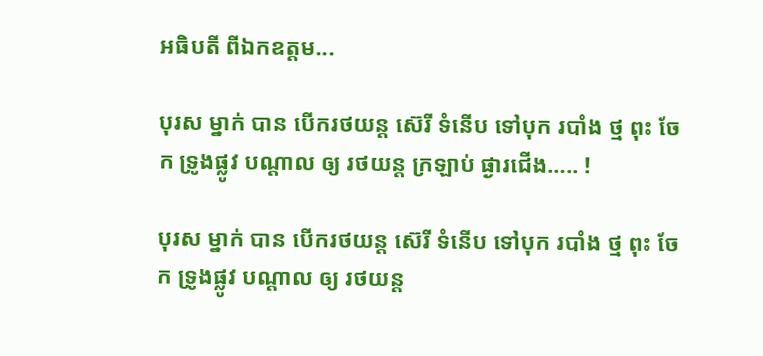អធិបតី ពីឯកឧត្តម...

បុរស ម្នាក់ បាន បើករថយន្ត ស៊េរី ទំនើប ទៅបុក របាំង ថ្ម ពុះ ចែក ទ្រូងផ្លូវ បណ្តាល ឲ្យ រថយន្ត ក្រឡាប់ ផ្ងារជើង….. !

បុរស ម្នាក់ បាន បើករថយន្ត ស៊េរី ទំនើប ទៅបុក របាំង ថ្ម ពុះ ចែក ទ្រូងផ្លូវ បណ្តាល ឲ្យ រថយន្ត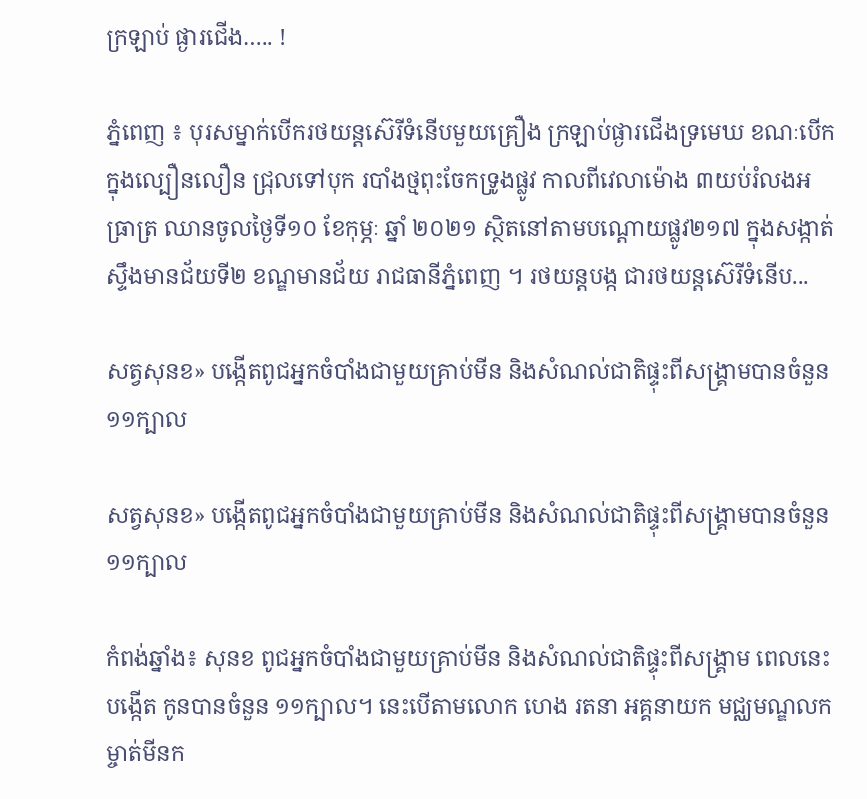ក្រឡាប់ ផ្ងារជើង….. !

ភ្នំពេញ ៖ បុរសម្នាក់បើករថយន្តស៊េរីទំនើបមួយគ្រឿង ក្រឡាប់ផ្ងារជើងទ្រមេឃ ខណៈបើកក្នុងល្បឿនលឿន ជ្រុលទៅបុក របាំងថ្មពុះចែកទ្រូងផ្លូវ កាលពីវេលាម៉ោង ៣យប់រំលងអធ្រាត្រ ឈានចូលថ្ងៃទី១០ ខែកុម្ភៈ ឆ្នាំ ២០២១ ស្ថិតនៅតាមបណ្តោយផ្លូវ២១៧ ក្នុងសង្កាត់ស្ទឹងមានជ័យទី២ ខណ្ឌមានជ័យ រាជធានីភ្នំពេញ ។ រថយន្តបង្ក ជារថយន្តស៊េរីទំនើប...

សត្វសុនខ» បង្កើតពូជអ្នកចំបាំងជាមួយគ្រាប់មីន និងសំណល់ជាតិផ្ទុះពីសង្គ្រាមបានចំនួន ១១ក្បាល

សត្វសុនខ» បង្កើតពូជអ្នកចំបាំងជាមួយគ្រាប់មីន និងសំណល់ជាតិផ្ទុះពីសង្គ្រាមបានចំនួន ១១ក្បាល

កំពង់ឆ្នាំង៖ សុនខ ពូជអ្នកចំបាំងជាមួយគ្រាប់មីន និងសំណល់ជាតិផ្ទុះពីសង្គ្រាម ពេលនេះបង្កើត កូនបានចំនួន ១១ក្បាល។ នេះបើតាមលោក ហេង រតនា អគ្គនាយក មជ្ឈមណ្ឌលកម្ចាត់មីនក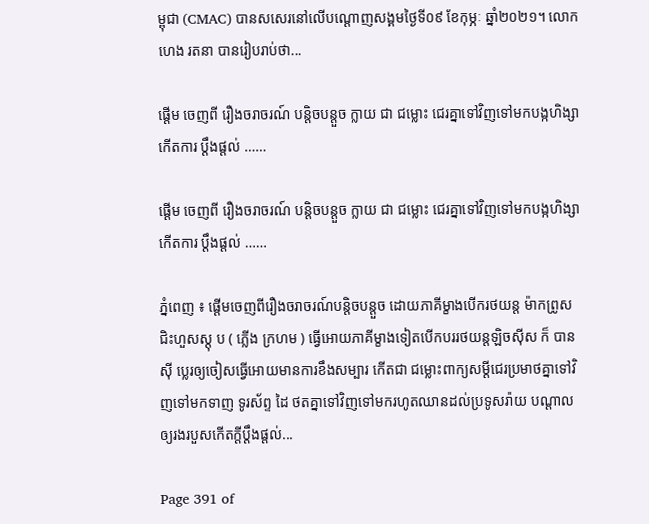ម្ពុជា (CMAC) បានសសេរនៅលើបណ្ដោញសង្គមថ្ងៃទី០៩ ខែកុម្ភៈ ឆ្នាំ២០២១។ លោក ហេង រតនា បានរៀបរាប់ថា...

ផ្ដើម ចេញពី រឿងចរាចរណ៍ បន្តិចបន្តួច ក្លាយ ជា ជម្លោះ ជេរគ្នាទៅវិញទៅមកបង្កហិង្សា កើតការ ប្ដឹងផ្តល់ ……

ផ្ដើម ចេញពី រឿងចរាចរណ៍ បន្តិចបន្តួច ក្លាយ ជា ជម្លោះ ជេរគ្នាទៅវិញទៅមកបង្កហិង្សា កើតការ ប្ដឹងផ្តល់ ……

ភ្នំពេញ ៖ ផ្ដើមចេញពីរឿងចរាចរណ៍បន្តិចបន្តួច ដោយភាគីម្ខាងបើករថយន្ត ម៉ាកព្រូសជិះហួសស្តុ ប ( ភ្លើង ក្រហម ) ធ្វើអោយភាគីម្ខាងទៀតបើកបររថយន្តឡិចស៊ីស ក៏ បានស៊ី ប្លេរឲ្យចៀសធ្វើអោយមានការខឹងសម្បារ កើតជា ជម្លោះពាក្យសម្តីជេរប្រមាថគ្នាទៅវិញទៅមកទាញ ទូរស័ព្ទ ដៃ ថតគ្នាទៅវិញទៅមករហូតឈានដល់ប្រទូសរ៉ាយ បណ្ដាលឲ្យរងរបួសកើតក្តីប្ដឹងផ្តល់...

Page 391 of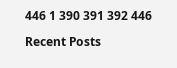446 1 390 391 392 446

Recent Posts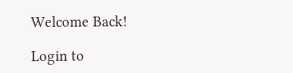Welcome Back!

Login to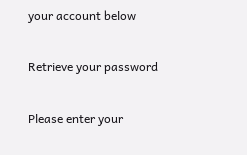your account below

Retrieve your password

Please enter your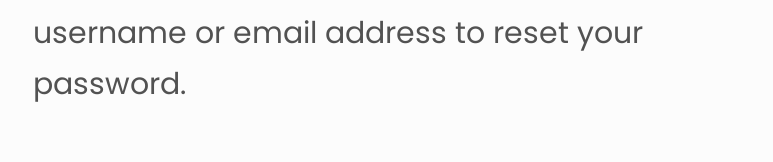username or email address to reset your password.